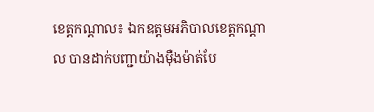ខេត្តកណ្ដាល៖ ឯកឧត្តមអភិបាលខេត្តកណ្ដាល បានដាក់បញ្ជាយ៉ាងម៉ឺងម៉ាត់បែ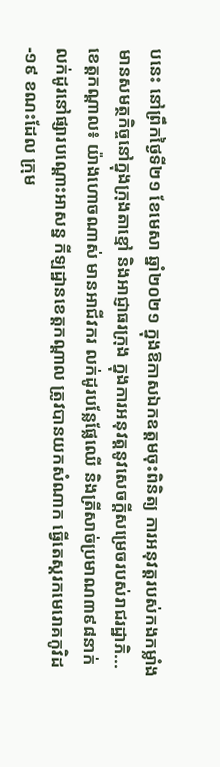បនេះ នៅព្រឹកថ្ងៃទី២១ ខែមេសា ឆ្នាំ២០២១ ក្នុងឱកាសឯកឧត្តមចុះពិនិត្យ ការអនុវត្តរបស់កងកម្លាំងមានសមត្ថកិច្ចនៅក្នុងក្រុងតាខ្មៅ និងអាជ្ញាធរក្រុង ក្នុងការអនុវត្តនូវសេចក្ដីសម្រេចរបស់រាជរដ្ឋាភិ...
ខេត្តកណ្តាល៖ យ៉ាងហោចណាស់ មានអាជីវករ លក់ដូរបន្លែផ្លែឈើ និងត្រីសាច់ប្រមាណ៣៩៨នាក់លក់ដូរនៅផ្សារបណ្តោះអាសន្ន កីឡដ្ឋានខេត្តកណ្តាល ត្រូវបានយកសំណាក ធ្វើតេស្តរកមេរោគកូវិដ-១៩ ខណះដែល ក្រុម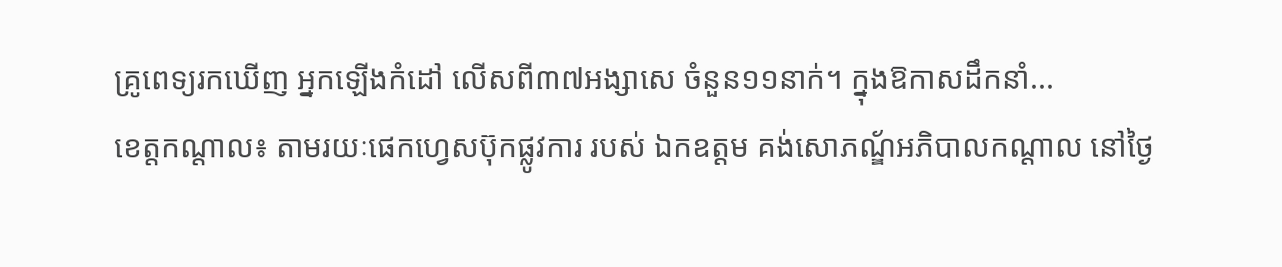គ្រូពេទ្យរកឃើញ អ្នកឡើងកំដៅ លើសពី៣៧អង្សាសេ ចំនួន១១នាក់។ ក្នុងឱកាសដឹកនាំ...
ខេត្តកណ្តាល៖ តាមរយៈផេកហ្វេសប៊ុកផ្លូវការ របស់ ឯកឧត្ដម គង់សោភណ្ឌ័អភិបាលកណ្តាល នៅថ្ងៃ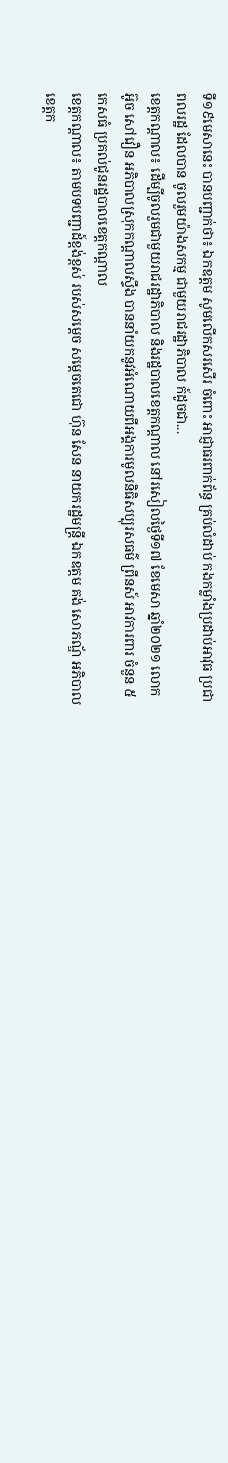ទី១៩មេសានេះ បានបញ្ជាក់ថា៖ ឯកឧត្ដម សូមលើកសរសើរ ចំពោះ អាជ្ញាធរពាក់ព័ន្ធ គ្រប់លំដាប់ កងកម្លាំងប្រដាប់អាវុធ ប្រជាពលរដ្ឋ ដែលបាន ចូលរួមយ៉ាងសកម្ម ជាមួយរាជរដ្ឋាភិបាល ក៍ដូចជា...
ខេត្តកណ្ដាល៖ ដើម្បីចូលរួមជាមួយរាជរដ្ឋាភិបាល និងរដ្ឋបាលខេត្តកណ្ដាល នៅរសៀលថ្ងៃទី១៧ ខែមេសា ឆ្នាំ២០២១ លោក អ៊ូច សៅវឿន អភិបាលស្រុកកណ្តាលស្ទឹង បាននាំយកនូវអំណោយពីអង្គការមូលនិធិសប្បុរសធម៌ ព្រីនស៍ អាវការពារ ចំនួន ៥កេសធំ ប្រគល់ជូនរដ្ឋបាលខេត្តកណ្ដាល
ខេត្តកណ្តាល៖ តាមបទបញ្ជាដ៍ខ្ពង់ខ្ពស់ របស់សម្តេច សម្តេចតេជោ ហ៊ុន សែន នាយករដ្ឋមន្ត្រី ឯកឧត្ដម គង់ សោភណ្ឌ័ អភិបាលខេត្តក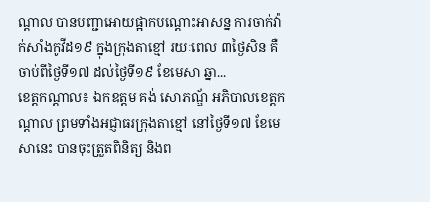ណ្តាល បានបញ្ជាអោយផ្អាកបណ្តោះអាសន្ន ការចាក់វ៉ាក់សាំងកូវីដ១៩ ក្នុងក្រុងតាខ្មៅ រយៈពេល ៣ថ្ងៃសិន គឺចាប់ពីថ្ងៃទី១៧ ដល់ថ្ងៃទី១៩ ខែមេសា ឆ្នា...
ខេត្តកណ្ដាល៖ ឯកឧត្តម គង់ សោភណ្ឌ័ អភិបាលខេត្តកណ្តាល ព្រមទាំងអជ្ញាធរក្រុងតាខ្មៅ នៅថ្ងៃទី១៧ ខែមេសានេះ បានចុះត្រួតពិនិត្យ និងព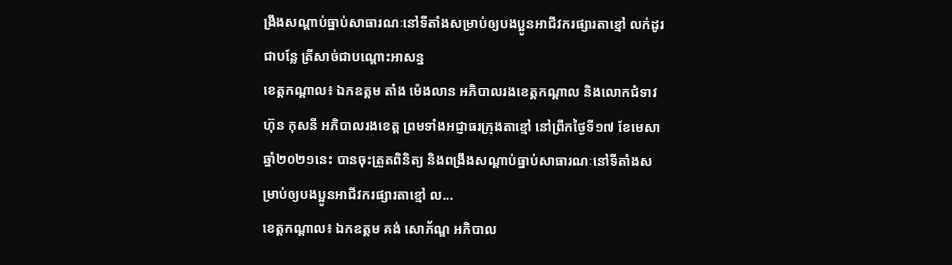ង្រឹងសណ្តាប់ធ្នាប់សាធារណៈនៅទីតាំងសម្រាប់ឲ្យបងប្អូនអាជីវករផ្សារតាខ្មៅ លក់ដូរជាបន្លែ ត្រីសាច់ជាបណ្ដោះអាសន្ន
ខេត្តកណ្ដាល៖ ឯកឧត្តម តាំង ម៉េងលាន អភិបាលរងខេត្តកណ្តាល និងលោកជំទាវ ហ៊ុន កុសនី អភិបាលរងខេត្ត ព្រមទាំងអជ្ញាធរក្រុងតាខ្មៅ នៅព្រឹកថ្ងៃទី១៧ ខែមេសា ឆ្នាំ២០២១នេះ បានចុះត្រួតពិនិត្យ និងពង្រឹងសណ្តាប់ធ្នាប់សាធារណៈនៅទីតាំងសម្រាប់ឲ្យបងប្អូនអាជីវករផ្សារតាខ្មៅ ល...
ខេត្តកណ្តាល៖ ឯកឧត្តម គង់ សោភ័ណ្ឌ អភិបាល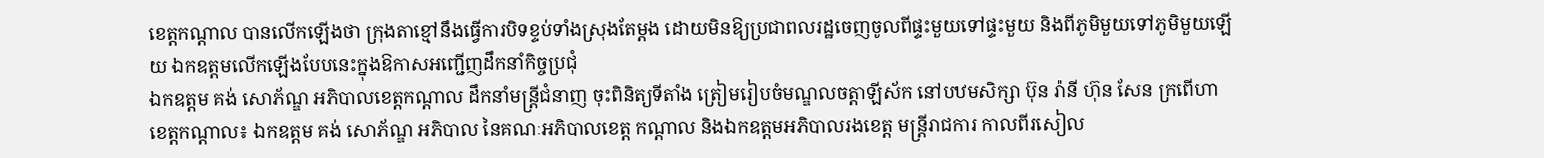ខេត្តកណ្ដាល បានលើកឡើងថា ក្រុងតាខ្មៅនឹងធ្វើការបិទខ្ទប់ទាំងស្រុងតែម្តង ដោយមិនឱ្យប្រជាពលរដ្ឋចេញចូលពីផ្ទះមួយទៅផ្ទះមួយ និងពីភូមិមួយទៅភូមិមួយឡើយ ឯកឧត្តមលើកឡើងបែបនេះក្នុងឱកាសអញ្ជើញដឹកនាំកិច្ចប្រជុំ
ឯកឧត្តម គង់ សោភ័ណ្ឌ អភិបាលខេត្តកណ្តាល ដឹកនាំមន្ត្រីជំនាញ ចុះពិនិត្យទីតាំង ត្រៀមរៀបចំមណ្ឌលចត្តាឡីស័ក នៅបឋមសិក្សា ប៊ុន រ៉ានី ហ៊ុន សែន ក្រពើហា
ខេត្តកណ្ដាល៖ ឯកឧត្តម គង់ សោភ័ណ្ឌ អភិបាល នៃគណៈអភិបាលខេត្ត កណ្តាល និងឯកឧត្តមអភិបាលរងខេត្ត មន្ត្រីរាជការ កាលពីរសៀល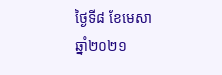ថ្ងៃទី៨ ខែមេសា ឆ្នាំ២០២១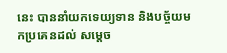នេះ បាននាំយកទេយ្យទាន និងបច្ច័យមកប្រគេនដល់ សម្ដេច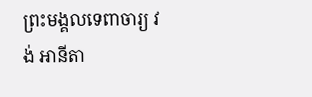ព្រះមង្គលទេពាចារ្យ វង់ អានីតា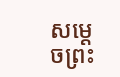សម្ដេចព្រះ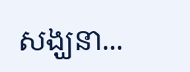សង្ឃនា...